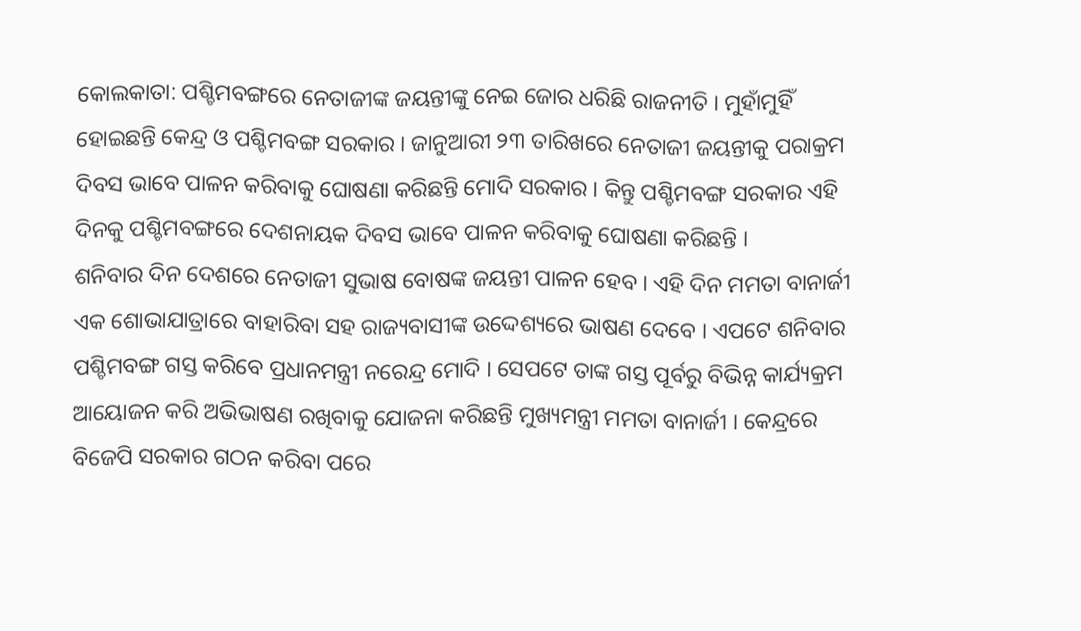କୋଲକାତା: ପଶ୍ଚିମବଙ୍ଗରେ ନେତାଜୀଙ୍କ ଜୟନ୍ତୀଙ୍କୁ ନେଇ ଜୋର ଧରିଛି ରାଜନୀତି । ମୁହାଁମୁହିଁ ହୋଇଛନ୍ତି କେନ୍ଦ୍ର ଓ ପଶ୍ଚିମବଙ୍ଗ ସରକାର । ଜାନୁଆରୀ ୨୩ ତାରିଖରେ ନେତାଜୀ ଜୟନ୍ତୀକୁ ପରାକ୍ରମ ଦିବସ ଭାବେ ପାଳନ କରିବାକୁ ଘୋଷଣା କରିଛନ୍ତି ମୋଦି ସରକାର । କିନ୍ତୁ ପଶ୍ଚିମବଙ୍ଗ ସରକାର ଏହି ଦିନକୁ ପଶ୍ଚିମବଙ୍ଗରେ ଦେଶନାୟକ ଦିବସ ଭାବେ ପାଳନ କରିବାକୁ ଘୋଷଣା କରିଛନ୍ତି ।
ଶନିବାର ଦିନ ଦେଶରେ ନେତାଜୀ ସୁଭାଷ ବୋଷଙ୍କ ଜୟନ୍ତୀ ପାଳନ ହେବ । ଏହି ଦିନ ମମତା ବାନାର୍ଜୀ ଏକ ଶୋଭାଯାତ୍ରାରେ ବାହାରିବା ସହ ରାଜ୍ୟବାସୀଙ୍କ ଉଦ୍ଦେଶ୍ୟରେ ଭାଷଣ ଦେବେ । ଏପଟେ ଶନିବାର ପଶ୍ଚିମବଙ୍ଗ ଗସ୍ତ କରିବେ ପ୍ରଧାନମନ୍ତ୍ରୀ ନରେନ୍ଦ୍ର ମୋଦି । ସେପଟେ ତାଙ୍କ ଗସ୍ତ ପୂର୍ବରୁ ବିଭିନ୍ନ କାର୍ଯ୍ୟକ୍ରମ ଆୟୋଜନ କରି ଅଭିଭାଷଣ ରଖିବାକୁ ଯୋଜନା କରିଛନ୍ତି ମୁଖ୍ୟମନ୍ତ୍ରୀ ମମତା ବାନାର୍ଜୀ । କେନ୍ଦ୍ରରେ ବିଜେପି ସରକାର ଗଠନ କରିବା ପରେ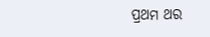ପ୍ରଥମ ଥର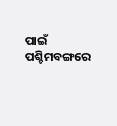ପାଇଁ ପଶ୍ଚିମବଙ୍ଗରେ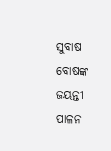ସୁବାଷ ବୋଷଙ୍କ ଜୟନ୍ତୀ ପାଳନ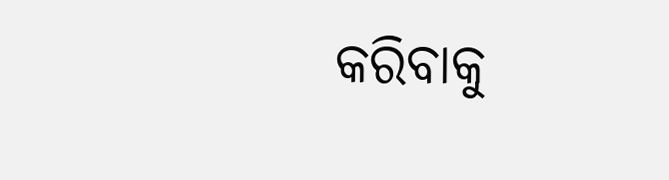କରିବାକୁ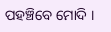ପହଞ୍ଚିବେ ମୋଦି ।